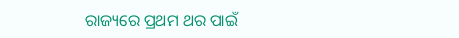ରାଜ୍ୟରେ ପ୍ରଥମ ଥର ପାଇଁ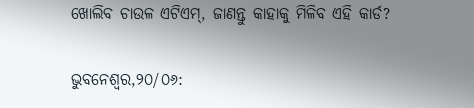ଖୋଲିବ ଚାଉଳ ଏଟିଏମ୍, ଜାଣନ୍ତୁ କାହାକୁ ମିଳିବ ଏହି କାର୍ଡ?

ଭୁବନେଶ୍ୱର,୨୦/୦୬: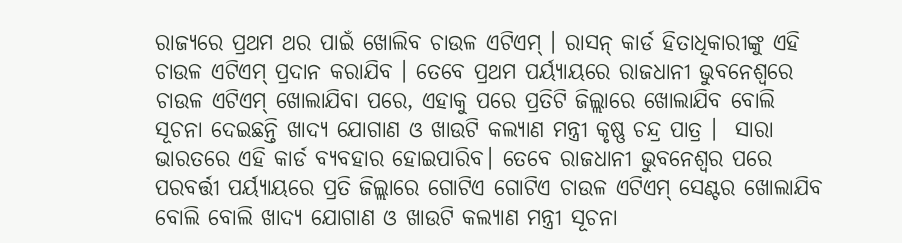ରାଜ୍ୟରେ ପ୍ରଥମ ଥର ପାଇଁ ଖୋଲିବ ଚାଉଳ ଏଟିଏମ୍ । ରାସନ୍ କାର୍ଡ ହିତାଧିକାରୀଙ୍କୁ ଏହି ଚାଉଳ ଏଟିଏମ୍ ପ୍ରଦାନ କରାଯିବ । ତେବେ ପ୍ରଥମ ପର୍ୟ୍ୟାୟରେ ରାଜଧାନୀ ଭୁବନେଶ୍ୱରେ ଚାଉଳ ଏଟିଏମ୍ ଖୋଲାଯିବା ପରେ, ଏହାକୁ ପରେ ପ୍ରତିଟି ଜିଲ୍ଲାରେ ଖୋଲାଯିବ ବୋଲି ସୂଚନା ଦେଇଛନ୍ତି ଖାଦ୍ୟ ଯୋଗାଣ ଓ ଖାଉଟି କଲ୍ୟାଣ ମନ୍ତ୍ରୀ କୃଷ୍ଣ ଚନ୍ଦ୍ର ପାତ୍ର ।  ସାରା ଭାରତରେ ଏହି କାର୍ଡ ବ୍ୟବହାର ହୋଇପାରିବ। ତେବେ ରାଜଧାନୀ ଭୁବନେଶ୍ୱର ପରେ ପରବର୍ତ୍ତୀ ପର୍ୟ୍ୟାୟରେ ପ୍ରତି ଜିଲ୍ଲାରେ ଗୋଟିଏ ଗୋଟିଏ ଚାଉଳ ଏଟିଏମ୍ ସେଣ୍ଟର ଖୋଲାଯିବ ବୋଲି ବୋଲି ଖାଦ୍ୟ ଯୋଗାଣ ଓ ଖାଉଟି କଲ୍ୟାଣ ମନ୍ତ୍ରୀ ସୂଚନା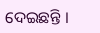ଦେଇଛନ୍ତି ।